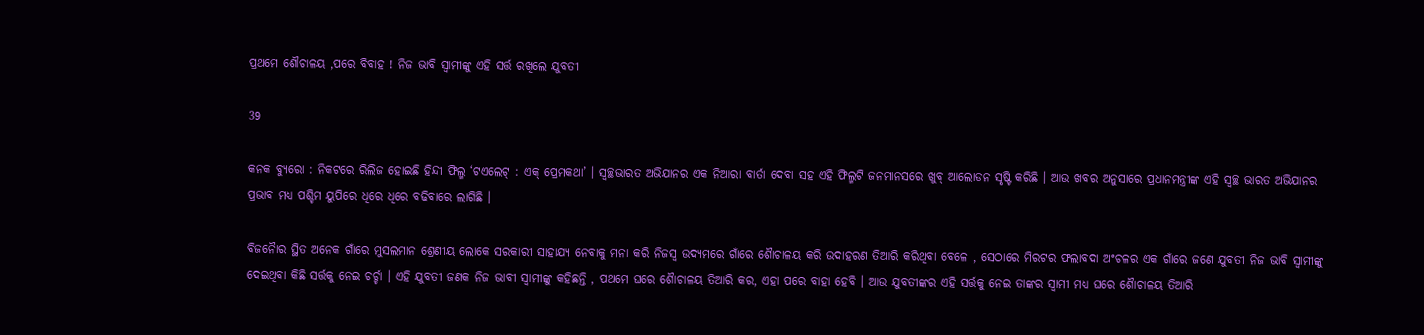ପ୍ରଥମେ ଶୌଚାଳୟ ,ପରେ ବିବାହ ! ନିଜ ଭାବି ସ୍ୱାମୀଙ୍କୁ ଏହି ସର୍ତ୍ତ ରଖିଲେ ଯୁବତୀ

39

କନକ ବ୍ୟୁରୋ : ନିକଟରେ ରିଲିଜ ହୋଇଛି ହିନ୍ଦୀ ଫିଲ୍ମ ‘ଟଏଲେଟ୍ : ଏକ୍ ପ୍ରେମକଥା’ । ସ୍ୱଚ୍ଛଭାରତ ଅଭିଯାନର ଏକ ନିଆରା ବାର୍ତା ଦେବା ସହ ଏହି ଫିଲ୍ମଟି ଜନମାନସରେ ଖୁବ୍ ଆଲୋଡନ ସୃଷ୍ଟି କରିଛି । ଆଉ ଖବର ଅନୁସାରେ ପ୍ରଧାନମନ୍ତ୍ରୀଙ୍କ ଏହି ସ୍ୱଚ୍ଛ ଭାରତ ଅଭିଯାନର ପ୍ରଭାବ ମଧ୍ୟ ପଶ୍ଚିମ ୟୁପିରେ ଧିରେ ଧିରେ ବଢିବାରେ ଲାଗିଛି ।

ବିଜନୈାର ସ୍ଥିତ ଅନେକ ଗାଁରେ ମୁସଲମାନ ଶ୍ରେଣୀୟ ଲୋକେ ସରକାରୀ ସାହାଯ୍ୟ ନେବାକୁ ମନା କରି ନିଜସ୍ୱ ଉଦ୍ୟମରେ ଗାଁରେ ଶୈାଚାଳୟ କରି ଉଦାହରଣ ତିଆରି କରିଥିବା ବେଳେ , ସେଠାରେ ମିରଟର ଫଲାବଦା ଅଂଚଳର ଏକ ଗାଁରେ ଜଣେ ଯୁବତୀ ନିଜ ଭାବି ସ୍ୱାମୀଙ୍କୁ ଦେଇଥିବା କିଛି ସର୍ତ୍ତକୁ ନେଇ ଚର୍ଚ୍ଚା । ଏହି ଯୁବତୀ ଜଣକ ନିଜ ଭାବୀ ସ୍ୱାମୀଙ୍କୁ କହିଛନ୍ତି , ପଥମେ ଘରେ ଶୈାଚାଳୟ ତିଆରି କର, ଏହା ପରେ ବାହା ହେବି । ଆଉ ଯୁବତୀଙ୍କର ଏହି ସର୍ତ୍ତକୁ ନେଇ ତାଙ୍କର ସ୍ୱାମୀ ମଧ୍ୟ ଘରେ ଶୈାଚାଳୟ ତିଆରି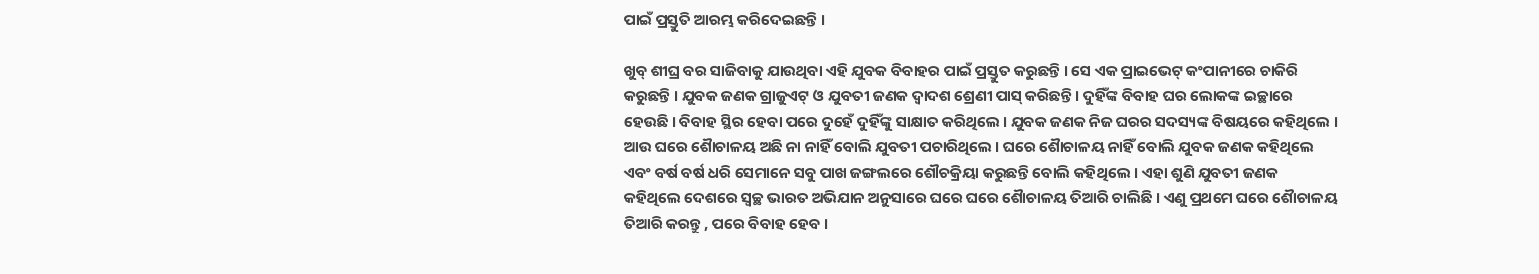ପାଇଁ ପ୍ରସ୍ତୁତି ଆରମ୍ଭ କରିଦେଇଛନ୍ତି ।

ଖୁବ୍ ଶୀଘ୍ର ବର ସାଜିବାକୁ ଯାଉଥିବା ଏହି ଯୁବକ ବିବାହର ପାଇଁ ପ୍ରସ୍ତୁତ କରୁଛନ୍ତି । ସେ ଏକ ପ୍ରାଇଭେଟ୍ କଂପାନୀରେ ଚାକିରି କରୁଛନ୍ତି । ଯୁବକ ଜଣକ ଗ୍ରାଜୁଏଟ୍ ଓ ଯୁବତୀ ଜଣକ ଦ୍ୱାଦଶ ଶ୍ରେଣୀ ପାସ୍ କରିଛନ୍ତି । ଦୁହିଁଙ୍କ ବିବାହ ଘର ଲୋକଙ୍କ ଇଚ୍ଛାରେ ହେଉଛି । ବିବାହ ସ୍ଥିର ହେବା ପରେ ଦୁହେଁ ଦୁହିଁଙ୍କୁ ସାକ୍ଷାତ କରିଥିଲେ । ଯୁବକ ଜଣକ ନିଜ ଘରର ସଦସ୍ୟଙ୍କ ବିଷୟରେ କହିଥିଲେ । ଆଉ ଘରେ ଶୈାଚାଳୟ ଅଛି ନା ନାହିଁ ବୋଲି ଯୁବତୀ ପଚାରିଥିଲେ । ଘରେ ଶୈାଚାଳୟ ନାହିଁ ବୋଲି ଯୁବକ ଜଣକ କହିଥିଲେ ଏବଂ ବର୍ଷ ବର୍ଷ ଧରି ସେମାନେ ସବୁ ପାଖ ଜଙ୍ଗଲରେ ଶୌଚକ୍ରିୟା କରୁଛନ୍ତି ବୋଲି କହିଥିଲେ । ଏହା ଶୁଣି ଯୁବତୀ ଜଣକ କହିଥିଲେ ଦେଶରେ ସ୍ୱଚ୍ଛ ଭାରତ ଅଭିଯାନ ଅନୁସାରେ ଘରେ ଘରେ ଶୈାଚାଳୟ ତିଆରି ଚାଲିଛି । ଏଣୁ ପ୍ରଥମେ ଘରେ ଶୈାଚାଳୟ ତିଆରି କରନ୍ତୁ , ପରେ ବିବାହ ହେବ ।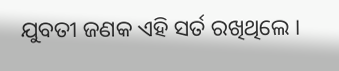ଯୁବତୀ ଜଣକ ଏହି ସର୍ତ ରଖିଥିଲେ ।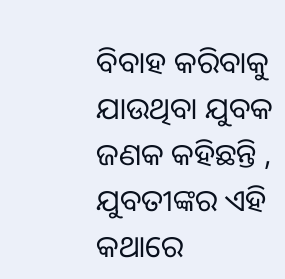ବିବାହ କରିବାକୁ ଯାଉଥିବା ଯୁବକ ଜଣକ କହିଛନ୍ତି , ଯୁବତୀଙ୍କର ଏହି କଥାରେ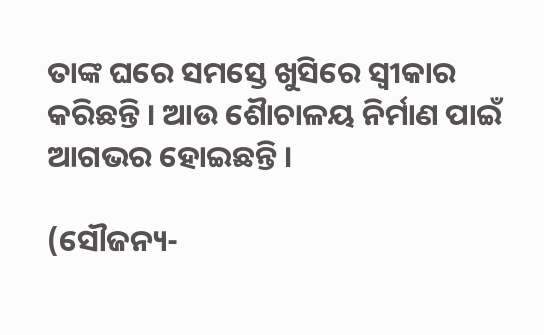ତାଙ୍କ ଘରେ ସମସ୍ତେ ଖୁସିରେ ସ୍ୱୀକାର କରିଛନ୍ତି । ଆଉ ଶୈାଚାଳୟ ନିର୍ମାଣ ପାଇଁ ଆଗଭର ହୋଇଛନ୍ତି ।

(ସୌଜନ୍ୟ-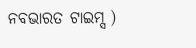ନବଭାରତ ଟାଇମ୍ସ )